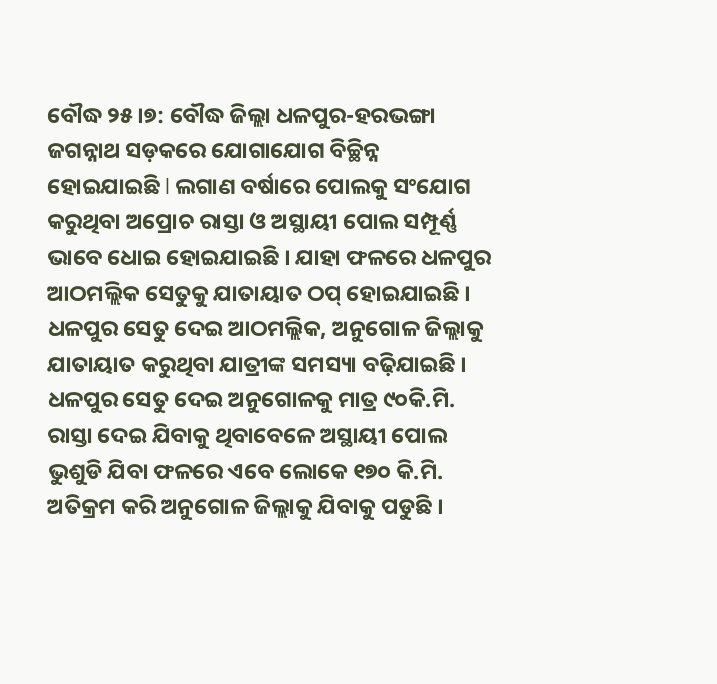ବୌଦ୍ଧ ୨୫।୭: ବୌଦ୍ଧ ଜିଲ୍ଲା ଧଳପୁର-ହରଭଙ୍ଗା ଜଗନ୍ନାଥ ସଡ଼କରେ ଯୋଗାଯୋଗ ବିଚ୍ଛିନ୍ନ ହୋଇଯାଇଛି l ଲଗାଣ ବର୍ଷାରେ ପୋଲକୁ ସଂଯୋଗ କରୁଥିବା ଅପ୍ରୋଚ ରାସ୍ତା ଓ ଅସ୍ଥାୟୀ ପୋଲ ସମ୍ପୂର୍ଣ୍ଣ ଭାବେ ଧୋଇ ହୋଇଯାଇଛି । ଯାହା ଫଳରେ ଧଳପୁର ଆଠମଲ୍ଲିକ ସେତୁକୁ ଯାତାୟାତ ଠପ୍ ହୋଇଯାଇଛି । ଧଳପୁର ସେତୁ ଦେଇ ଆଠମଲ୍ଲିକ, ଅନୁଗୋଳ ଜିଲ୍ଲାକୁ ଯାତାୟାତ କରୁଥିବା ଯାତ୍ରୀଙ୍କ ସମସ୍ୟା ବଢ଼ିଯାଇଛି । ଧଳପୁର ସେତୁ ଦେଇ ଅନୁଗୋଳକୁ ମାତ୍ର ୯୦କି.ମି. ରାସ୍ତା ଦେଇ ଯିବାକୁ ଥିବାବେଳେ ଅସ୍ଥାୟୀ ପୋଲ ଭୁଶୁଡି ଯିବା ଫଳରେ ଏବେ ଲୋକେ ୧୭୦ କି.ମି. ଅତିକ୍ରମ କରି ଅନୁଗୋଳ ଜିଲ୍ଲାକୁ ଯିବାକୁ ପଡୁଛି ।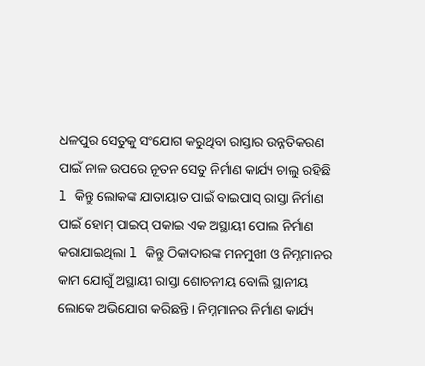ଧଳପୁର ସେତୁକୁ ସଂଯୋଗ କରୁଥିବା ରାସ୍ତାର ଉନ୍ନତିକରଣ ପାଇଁ ନାଳ ଉପରେ ନୂତନ ସେତୁ ନିର୍ମାଣ କାର୍ଯ୍ୟ ଚାଲୁ ରହିଛି l କିନ୍ତୁ ଲୋକଙ୍କ ଯାତାୟାତ ପାଇଁ ବାଇପାସ୍ ରାସ୍ତା ନିର୍ମାଣ ପାଇଁ ହୋମ୍ ପାଇପ୍ ପକାଇ ଏକ ଅସ୍ଥାୟୀ ପୋଲ ନିର୍ମାଣ କରାଯାଇଥିଲା l କିନ୍ତୁ ଠିକାଦାରଙ୍କ ମନମୁଖୀ ଓ ନିମ୍ନମାନର କାମ ଯୋଗୁଁ ଅସ୍ଥାୟୀ ରାସ୍ତା ଶୋଚନୀୟ ବୋଲି ସ୍ଥାନୀୟ ଲୋକେ ଅଭିଯୋଗ କରିଛନ୍ତି । ନିମ୍ନମାନର ନିର୍ମାଣ କାର୍ଯ୍ୟ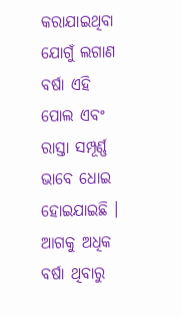କରାଯାଇଥିବା ଯୋଗୁଁ ଲଗାଣ ବର୍ଷା ଏହି ପୋଲ ଏବଂ ରାସ୍ତା ସମ୍ପୂର୍ଣ୍ଣ ଭାବେ ଧୋଇ ହୋଇଯାଇଛି । ଆଗକୁ ଅଧିକ ବର୍ଷା ଥିବାରୁ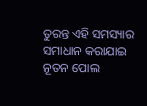ତୁରନ୍ତ ଏହି ସମସ୍ୟାର ସମାଧାନ କରାଯାଇ ନୂତନ ପୋଲ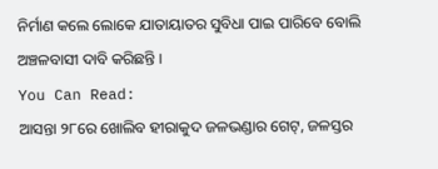ନିର୍ମାଣ କଲେ ଲୋକେ ଯାତାୟାତର ସୁବିଧା ପାଇ ପାରିବେ ବୋଲି ଅଞ୍ଚଳବାସୀ ଦାବି କରିଛନ୍ତି ।
You Can Read:
ଆସନ୍ତା ୨୮ରେ ଖୋଲିବ ହୀରାକୁଦ ଜଳଭଣ୍ଡାର ଗେଟ୍, ଜଳସ୍ତର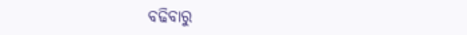ବଢିବାରୁ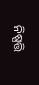ନିଷ୍ପତ୍ତି